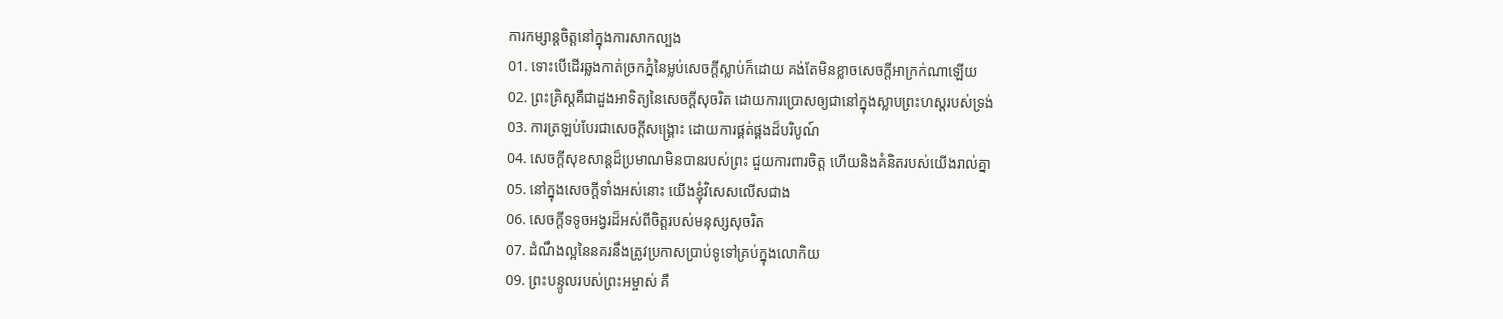ការកម្សាន្តចិត្តនៅក្នុងការសាកល្បង
01. ទោះបើដើរឆ្លងកាត់ច្រកភ្នំនៃម្លប់សេចក្តីស្លាប់ក៏ដោយ គង់តែមិនខ្លាចសេចក្តីអាក្រក់ណាឡើយ
02. ព្រះគ្រិស្តគឺជាដួងអាទិត្យនៃសេចក្តីសុចរិត ដោយការប្រោសឲ្យជានៅក្នុងស្លាបព្រះហស្តរបស់ទ្រង់
03. ការត្រឡប់បែរជាសេចក្ដីសង្គ្រោះ ដោយការផ្គត់ផ្គងដ៏បរិបូណ៍
04. សេចក្តីសុខសាន្តដ៏ប្រមាណមិនបានរបស់ព្រះ ជួយការពារចិត្ដ ហើយនិងគំនិតរបស់យើងរាល់គ្នា
05. នៅក្នុងសេចក្តីទាំងអស់នោះ យើងខ្ញុំវិសេសលើសជាង
06. សេចក្តីទទូចអង្វរដ៏អស់ពីចិត្តរបស់មនុស្សសុចរិត
07. ដំណឹងល្អនៃនគរនឹងត្រូវប្រកាសប្រាប់ទូទៅគ្រប់ក្នុងលោកិយ
09. ព្រះបន្ទូលរបស់ព្រះអម្ចាស់ គឺ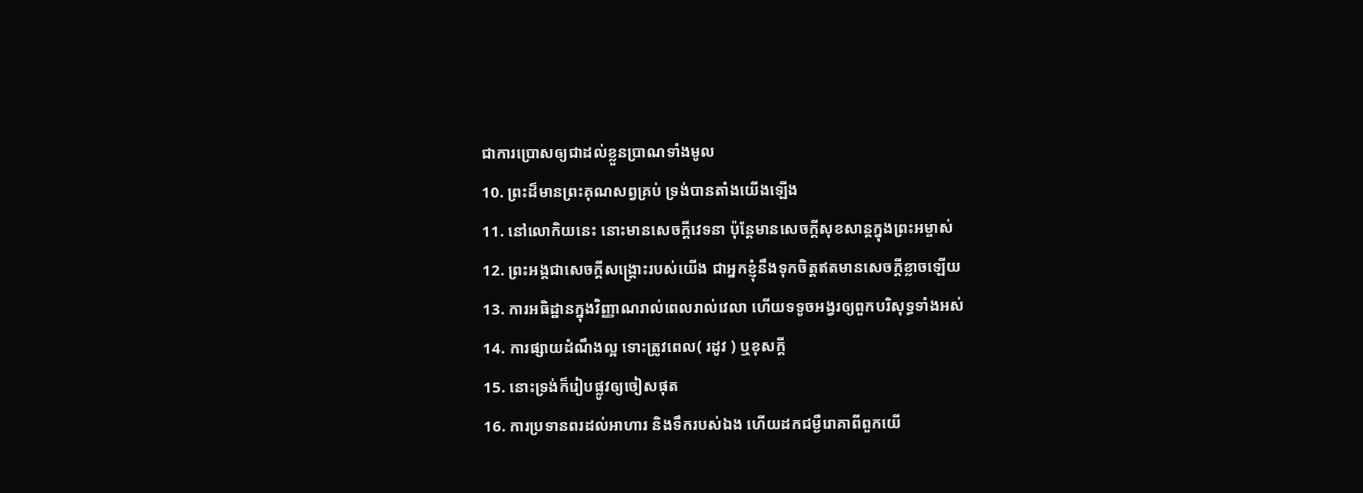ជាការប្រោសឲ្យជាដល់ខ្លួនប្រាណទាំងមូល
10. ព្រះដ៏មានព្រះគុណសព្វគ្រប់ ទ្រង់បានតាំងយើងឡើង
11. នៅលោកិយនេះ នោះមានសេចក្តីវេទនា ប៉ុន្តែមានសេចក្តីសុខសាន្តក្នុងព្រះអម្ចាស់
12. ព្រះអង្គជាសេចក្តីសង្រ្គោះរបស់យើង ជាអ្នកខ្ញុំនឹងទុកចិត្តឥតមានសេចក្ដីខ្លាចឡើយ
13. ការអធិដ្ឋានក្នុងវិញ្ញាណរាល់ពេលរាល់វេលា ហើយទទូចអង្វរឲ្យពួកបរិសុទ្ធទាំងអស់
14. ការផ្សាយដំណឹងល្អ ទោះត្រូវពេល( រដូវ ) ឬខុសក្តី
15. នោះទ្រង់ក៏រៀបផ្លូវឲ្យចៀសផុត
16. ការប្រទានពរដល់អាហារ និងទឹករបស់ឯង ហើយដកជម្ងឺរោគាពីពួកយើ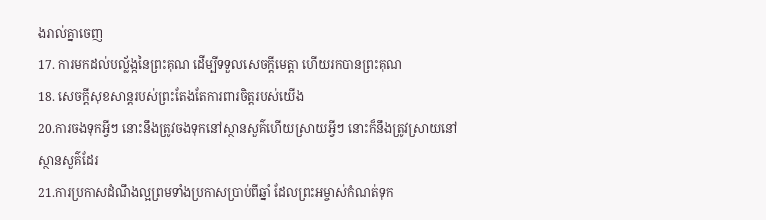ងរាល់គ្នាចេញ
17. ការមកដល់បល្ល័ង្កនៃព្រះគុណ ដើម្បីទទួលសេចក្តីមេត្តា ហើយរកបានព្រះគុណ
18. សេចក្តីសុខសាន្តរបស់ព្រះតែងតែការពារចិត្តរបស់យើង
20.ការចងទុកអ្វីៗ នោះនឹងត្រូវចងទុកនៅស្ថានសួគ៌ហើយស្រាយអ្វីៗ នោះក៏នឹងត្រូវស្រាយនៅស្ថានសួគ៌ដែរ
21.ការប្រកាសដំណឹងល្អព្រមទាំងប្រកាសប្រាប់ពីឆ្នាំ ដែលព្រះអម្ចាស់កំណត់ទុក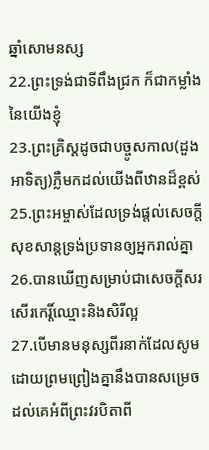ឆ្នាំសោមនស្ស
22.ព្រះទ្រង់ជាទីពឹងជ្រក ក៏ជាកម្លាំងនៃយើងខ្ញុំ
23.ព្រះគ្រិស្តដូចជាបច្ចូសកាល(ដួងអាទិត្យ)ភ្លឺមកដល់យើងពីឋានដ៏ខ្ពស់
25.ព្រះអម្ចាស់ដែលទ្រង់ផ្តល់សេចក្តីសុខសាន្តទ្រង់ប្រទានឲ្យអ្នករាល់គ្នា
26.បានឃើញសម្រាប់ជាសេចក្តីសរសើរកេរ្តិ៍ឈ្មោះនិងសិរីល្អ
27.បើមានមនុស្សពីរនាក់ដែលសូមដោយព្រមព្រៀងគ្នានឹងបានសម្រេចដល់គេអំពីព្រះវរបិតាពី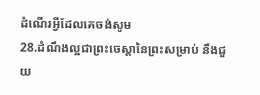ដំណើរអ្វីដែលគេចង់សូម
28.ដំណឹងល្អជាព្រះចេស្តានៃព្រះសម្រាប់ នឹងជួយ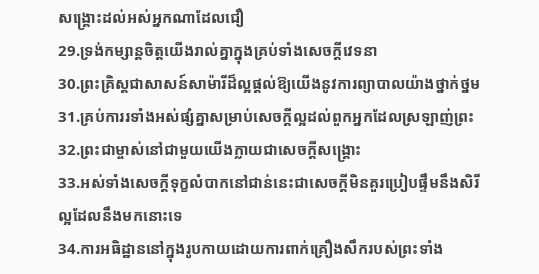សង្គ្រោះដល់អស់អ្នកណាដែលជឿ
29.ទ្រង់កម្សាន្តចិត្តយើងរាល់គ្នាក្នុងគ្រប់ទាំងសេចក្តីវេទនា
30.ព្រះគ្រិស្តជាសាសន៍សាម៉ារីដ៏ល្អផ្តល់ឱ្យយើងនូវការព្យាបាលយ៉ាងថ្នាក់ថ្នម
31.គ្រប់ការរទាំងអស់ផ្សំគ្នាសម្រាប់សេចក្តីល្អដល់ពួកអ្នកដែលស្រឡាញ់ព្រះ
32.ព្រះជាម្ចាស់នៅជាមួយយើងក្លាយជាសេចក្តីសង្គ្រោះ
33.អស់ទាំងសេចក្តីទុក្ខលំបាកនៅជាន់នេះជាសេចក្តីមិនគួរប្រៀបផ្ទឹមនឹងសិរីល្អដែលនឹងមកនោះទេ
34.ការអធិដ្ឋាននៅក្នុងរូបកាយដោយការពាក់គ្រឿងសឹករបស់ព្រះទាំង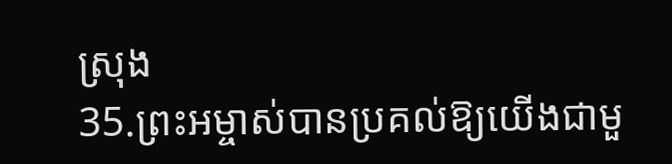ស្រុង
35.ព្រះអម្ចាស់បានប្រគល់ឱ្យយើងជាមួ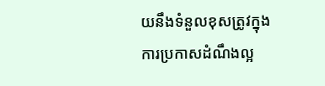យនឹងទំនួលខុសត្រូវក្នុងការប្រកាសដំណឹងល្អ